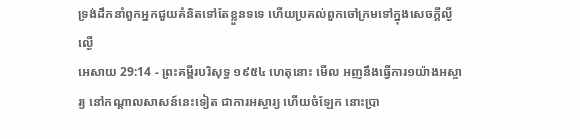ទ្រង់ដឹកនាំពួកអ្នកជួយគំនិតទៅតែខ្លួនទទេ ហើយប្រគល់ពួកចៅក្រមទៅក្នុងសេចក្ដីល្ងីល្ងើ
អេសាយ 29:14 - ព្រះគម្ពីរបរិសុទ្ធ ១៩៥៤ ហេតុនោះ មើល អញនឹងធ្វើការ១យ៉ាងអស្ចារ្យ នៅកណ្តាលសាសន៍នេះទៀត ជាការអស្ចារ្យ ហើយចំឡែក នោះប្រា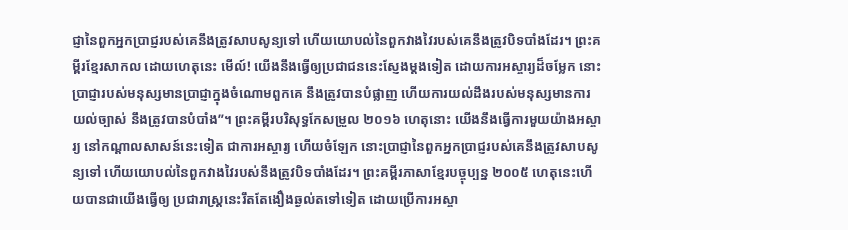ជ្ញានៃពួកអ្នកប្រាជ្ញរបស់គេនឹងត្រូវសាបសូន្យទៅ ហើយយោបល់នៃពួកវាងវៃរបស់គេនឹងត្រូវបិទបាំងដែរ។ ព្រះគម្ពីរខ្មែរសាកល ដោយហេតុនេះ មើល៍! យើងនឹងធ្វើឲ្យប្រជាជននេះស្ញែងម្ដងទៀត ដោយការអស្ចារ្យដ៏ចម្លែក នោះប្រាជ្ញារបស់មនុស្សមានប្រាជ្ញាក្នុងចំណោមពួកគេ នឹងត្រូវបានបំផ្លាញ ហើយការយល់ដឹងរបស់មនុស្សមានការយល់ច្បាស់ នឹងត្រូវបានបំបាំង”។ ព្រះគម្ពីរបរិសុទ្ធកែសម្រួល ២០១៦ ហេតុនោះ យើងនឹងធ្វើការមួយយ៉ាងអស្ចារ្យ នៅកណ្ដាលសាសន៍នេះទៀត ជាការអស្ចារ្យ ហើយចំឡែក នោះប្រាជ្ញានៃពួកអ្នកប្រាជ្ញរបស់គេនឹងត្រូវសាបសូន្យទៅ ហើយយោបល់នៃពួកវាងវៃរបស់នឹងត្រូវបិទបាំងដែរ។ ព្រះគម្ពីរភាសាខ្មែរបច្ចុប្បន្ន ២០០៥ ហេតុនេះហើយបានជាយើងធ្វើឲ្យ ប្រជារាស្ត្រនេះរឹតតែងឿងឆ្ងល់តទៅទៀត ដោយប្រើការអស្ចា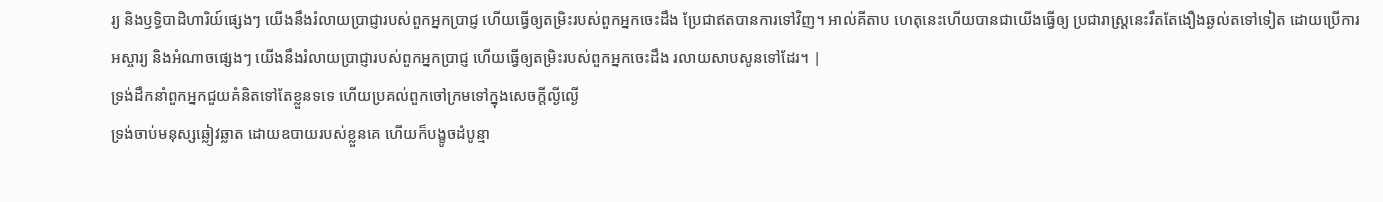រ្យ និងឫទ្ធិបាដិហារិយ៍ផ្សេងៗ យើងនឹងរំលាយប្រាជ្ញារបស់ពួកអ្នកប្រាជ្ញ ហើយធ្វើឲ្យតម្រិះរបស់ពួកអ្នកចេះដឹង ប្រែជាឥតបានការទៅវិញ។ អាល់គីតាប ហេតុនេះហើយបានជាយើងធ្វើឲ្យ ប្រជារាស្ត្រនេះរឹតតែងឿងឆ្ងល់តទៅទៀត ដោយប្រើការអស្ចារ្យ និងអំណាចផ្សេងៗ យើងនឹងរំលាយប្រាជ្ញារបស់ពួកអ្នកប្រាជ្ញ ហើយធ្វើឲ្យតម្រិះរបស់ពួកអ្នកចេះដឹង រលាយសាបសូនទៅដែរ។ |
ទ្រង់ដឹកនាំពួកអ្នកជួយគំនិតទៅតែខ្លួនទទេ ហើយប្រគល់ពួកចៅក្រមទៅក្នុងសេចក្ដីល្ងីល្ងើ
ទ្រង់ចាប់មនុស្សឆ្លៀវឆ្លាត ដោយឧបាយរបស់ខ្លួនគេ ហើយក៏បង្ខូចដំបូន្មា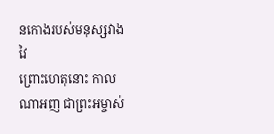នកោងរបស់មនុស្សវាងវៃ
ព្រោះហេតុនោះ កាលណាអញ ជាព្រះអម្ចាស់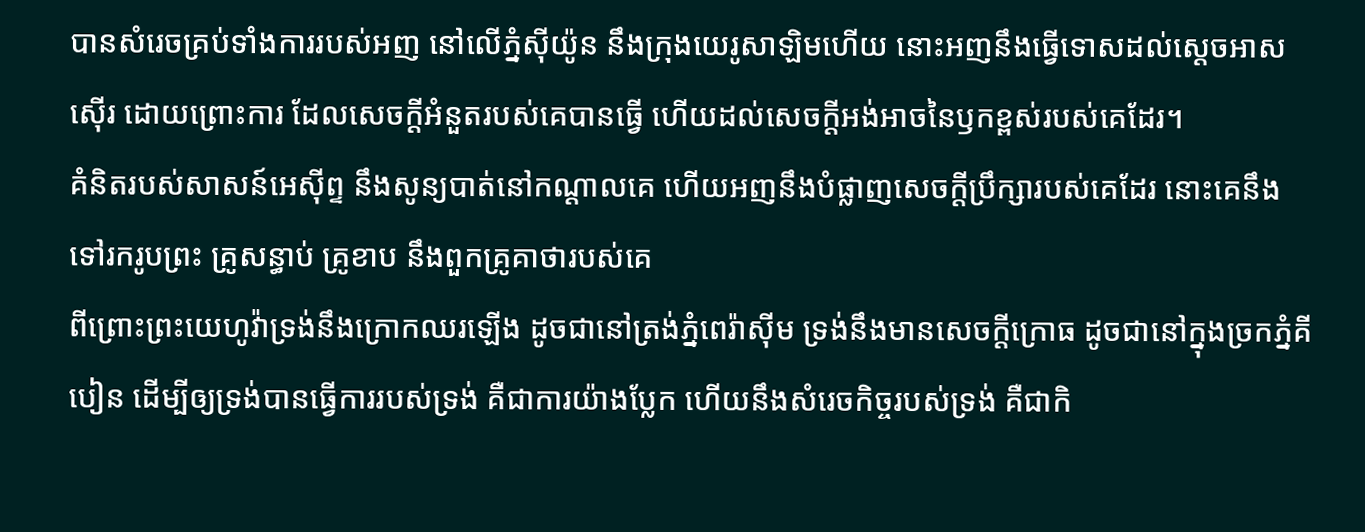បានសំរេចគ្រប់ទាំងការរបស់អញ នៅលើភ្នំស៊ីយ៉ូន នឹងក្រុងយេរូសាឡិមហើយ នោះអញនឹងធ្វើទោសដល់ស្តេចអាសស៊ើរ ដោយព្រោះការ ដែលសេចក្ដីអំនួតរបស់គេបានធ្វើ ហើយដល់សេចក្ដីអង់អាចនៃឫកខ្ពស់របស់គេដែរ។
គំនិតរបស់សាសន៍អេស៊ីព្ទ នឹងសូន្យបាត់នៅកណ្តាលគេ ហើយអញនឹងបំផ្លាញសេចក្ដីប្រឹក្សារបស់គេដែរ នោះគេនឹងទៅរករូបព្រះ គ្រូសន្ធាប់ គ្រូខាប នឹងពួកគ្រូគាថារបស់គេ
ពីព្រោះព្រះយេហូវ៉ាទ្រង់នឹងក្រោកឈរឡើង ដូចជានៅត្រង់ភ្នំពេរ៉ាស៊ីម ទ្រង់នឹងមានសេចក្ដីក្រោធ ដូចជានៅក្នុងច្រកភ្នំគីបៀន ដើម្បីឲ្យទ្រង់បានធ្វើការរបស់ទ្រង់ គឺជាការយ៉ាងប្លែក ហើយនឹងសំរេចកិច្ចរបស់ទ្រង់ គឺជាកិ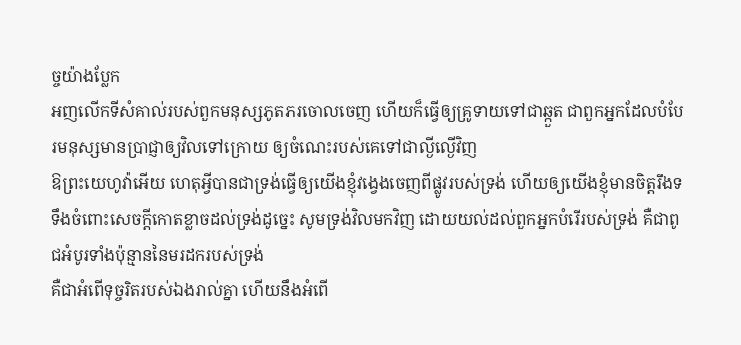ច្ចយ៉ាងប្លែក
អញលើកទីសំគាល់របស់ពួកមនុស្សភូតភរចោលចេញ ហើយក៏ធ្វើឲ្យគ្រូទាយទៅជាឆ្កួត ជាពួកអ្នកដែលបំបែរមនុស្សមានប្រាជ្ញាឲ្យវិលទៅក្រោយ ឲ្យចំណេះរបស់គេទៅជាល្ងីល្ងើវិញ
ឱព្រះយេហូវ៉ាអើយ ហេតុអ្វីបានជាទ្រង់ធ្វើឲ្យយើងខ្ញុំវង្វេងចេញពីផ្លូវរបស់ទ្រង់ ហើយឲ្យយើងខ្ញុំមានចិត្តរឹងទទឹងចំពោះសេចក្ដីកោតខ្លាចដល់ទ្រង់ដូច្នេះ សូមទ្រង់វិលមកវិញ ដោយយល់ដល់ពួកអ្នកបំរើរបស់ទ្រង់ គឺជាពូជអំបូរទាំងប៉ុន្មាននៃមរដករបស់ទ្រង់
គឺជាអំពើទុច្ចរិតរបស់ឯងរាល់គ្នា ហើយនឹងអំពើ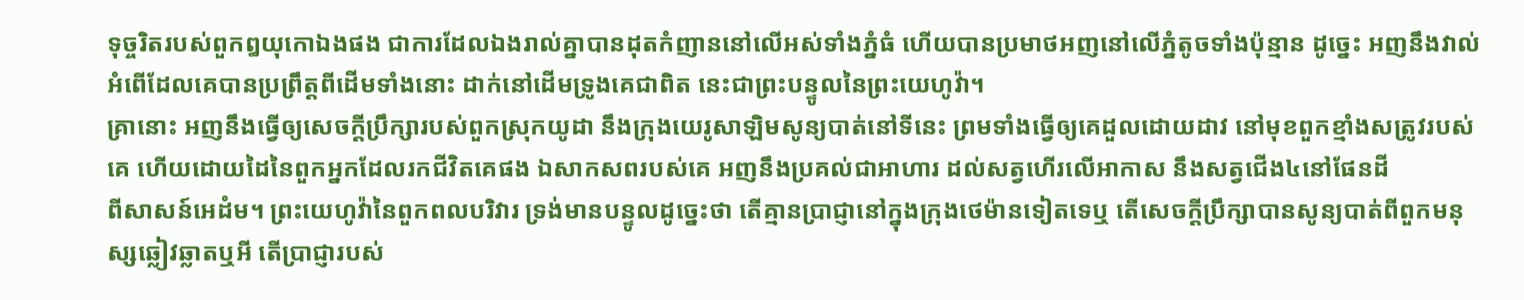ទុច្ចរិតរបស់ពួកឰយុកោឯងផង ជាការដែលឯងរាល់គ្នាបានដុតកំញាននៅលើអស់ទាំងភ្នំធំ ហើយបានប្រមាថអញនៅលើភ្នំតូចទាំងប៉ុន្មាន ដូច្នេះ អញនឹងវាល់អំពើដែលគេបានប្រព្រឹត្តពីដើមទាំងនោះ ដាក់នៅដើមទ្រូងគេជាពិត នេះជាព្រះបន្ទូលនៃព្រះយេហូវ៉ា។
គ្រានោះ អញនឹងធ្វើឲ្យសេចក្ដីប្រឹក្សារបស់ពួកស្រុកយូដា នឹងក្រុងយេរូសាឡិមសូន្យបាត់នៅទីនេះ ព្រមទាំងធ្វើឲ្យគេដួលដោយដាវ នៅមុខពួកខ្មាំងសត្រូវរបស់គេ ហើយដោយដៃនៃពួកអ្នកដែលរកជីវិតគេផង ឯសាកសពរបស់គេ អញនឹងប្រគល់ជាអាហារ ដល់សត្វហើរលើអាកាស នឹងសត្វជើង៤នៅផែនដី
ពីសាសន៍អេដំម។ ព្រះយេហូវ៉ានៃពួកពលបរិវារ ទ្រង់មានបន្ទូលដូច្នេះថា តើគ្មានប្រាជ្ញានៅក្នុងក្រុងថេម៉ានទៀតទេឬ តើសេចក្ដីប្រឹក្សាបានសូន្យបាត់ពីពួកមនុស្សឆ្លៀវឆ្លាតឬអី តើប្រាជ្ញារបស់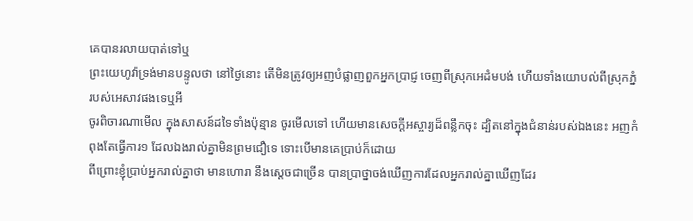គេបានរលាយបាត់ទៅឬ
ព្រះយេហូវ៉ាទ្រង់មានបន្ទូលថា នៅថ្ងៃនោះ តើមិនត្រូវឲ្យអញបំផ្លាញពួកអ្នកប្រាជ្ញ ចេញពីស្រុកអេដំមបង់ ហើយទាំងយោបល់ពីស្រុកភ្នំរបស់អេសាវផងទេឬអី
ចូរពិចារណាមើល ក្នុងសាសន៍ដទៃទាំងប៉ុន្មាន ចូរមើលទៅ ហើយមានសេចក្ដីអស្ចារ្យដ៏ពន្លឹកចុះ ដ្បិតនៅក្នុងជំនាន់របស់ឯងនេះ អញកំពុងតែធ្វើការ១ ដែលឯងរាល់គ្នាមិនព្រមជឿទេ ទោះបើមានគេប្រាប់ក៏ដោយ
ពីព្រោះខ្ញុំប្រាប់អ្នករាល់គ្នាថា មានហោរា នឹងស្តេចជាច្រើន បានប្រាថ្នាចង់ឃើញការដែលអ្នករាល់គ្នាឃើញដែរ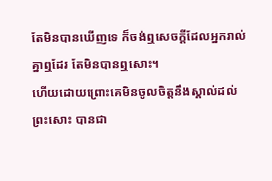តែមិនបានឃើញទេ ក៏ចង់ឮសេចក្ដីដែលអ្នករាល់គ្នាឮដែរ តែមិនបានឮសោះ។
ហើយដោយព្រោះគេមិនចូលចិត្តនឹងស្គាល់ដល់ព្រះសោះ បានជា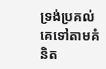ទ្រង់ប្រគល់គេទៅតាមគំនិត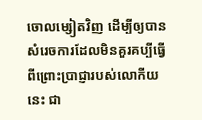ចោលម្សៀតវិញ ដើម្បីឲ្យបានសំរេចការដែលមិនគួរគប្បីធ្វើ
ពីព្រោះប្រាជ្ញារបស់លោកីយនេះ ជា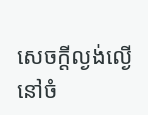សេចក្ដីល្ងង់ល្ងើនៅចំ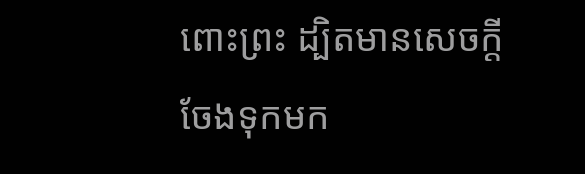ពោះព្រះ ដ្បិតមានសេចក្ដីចែងទុកមក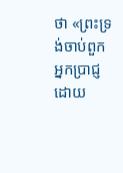ថា «ព្រះទ្រង់ចាប់ពួកអ្នកប្រាជ្ញ ដោយ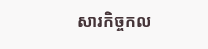សារកិច្ចកល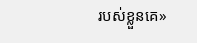របស់ខ្លួនគេ»